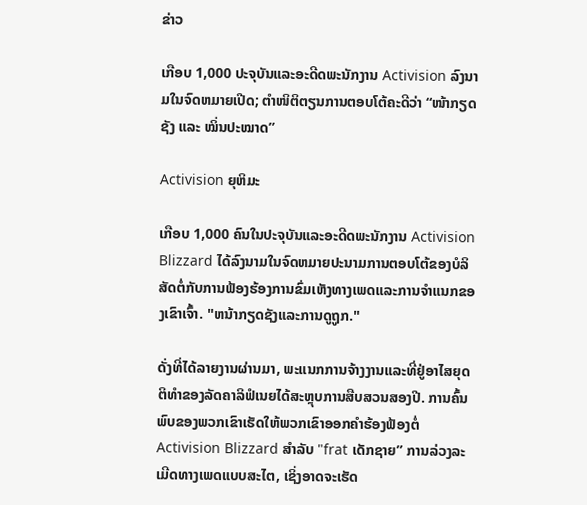ຂ່າວ

ເກືອບ 1,000 ປະຈຸບັນແລະອະດີດພະນັກງານ Activision ລົງນາມໃນຈົດຫມາຍເປີດ; ຕຳໜິຕິຕຽນການຕອບໂຕ້ຄະດີວ່າ “ໜ້າກຽດຊັງ ແລະ ໝິ່ນປະໝາດ”

Activision ຍຸຫິມະ

ເກືອບ 1,000 ຄົນໃນປະຈຸບັນແລະອະດີດພະນັກງານ Activision Blizzard ໄດ້ລົງນາມໃນຈົດຫມາຍປະນາມການຕອບໂຕ້ຂອງບໍລິສັດຕໍ່ກັບການຟ້ອງຮ້ອງການຂົ່ມເຫັງທາງເພດແລະການຈໍາແນກຂອງເຂົາເຈົ້າ. "ຫນ້າກຽດຊັງແລະການດູຖູກ."

ດັ່ງທີ່ໄດ້ລາຍງານຜ່ານມາ, ພະແນກການຈ້າງງານແລະທີ່ຢູ່ອາໄສຍຸດຕິທໍາຂອງລັດຄາລິຟໍເນຍໄດ້ສະຫຼຸບການສືບສວນສອງປີ. ການຄົ້ນພົບຂອງພວກເຂົາເຮັດໃຫ້ພວກເຂົາອອກຄໍາຮ້ອງຟ້ອງຕໍ່ Activision Blizzard ສໍາລັບ "frat ເດັກຊາຍ” ການລ່ວງລະເມີດທາງເພດແບບສະໄຕ, ເຊິ່ງອາດຈະເຮັດ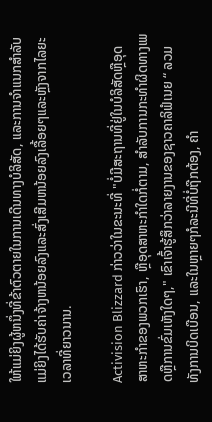ໃຫ້ແມ່ຍິງຜູ້ຫນຶ່ງທີ່ຂ້າຕົວຕາຍໃນການເດີນທາງບໍລິສັດ, ແລະການຈໍາແນກສໍາລັບແມ່ຍິງໄດ້ຮັບຄ່າຈ້າງຫນ້ອຍລົງແລະສົ່ງເສີມຫນ້ອຍລົງເລື້ອຍໆແລະຫຼັງຈາກໄລຍະເວລາທີ່ຍາວນານ.

Activision Blizzard ກ່າວວ່າໃນຂະນະທີ່ "ບໍ່ມີສະຖານທີ່ຢູ່ໃນບໍລິສັດຫຼືອຸດສາຫະກໍາຂອງພວກເຮົາ, ຫຼືອຸດສາຫະກໍາໃດກໍ່ຕາມ, ສໍາລັບການກະທໍາຜິດທາງເພດຫຼືການຂົ່ມເຫັງໃດໆ," ເຂົາເຈົ້າຮູ້ສຶກວ່າລາຍງານຂອງຊາວຄາລິຟໍເນຍ “ ລວມທັງການບິດເບືອນ, ແລະໃນຫຼາຍໆກໍລະນີທີ່ບໍ່ຖືກຕ້ອງ, ຄໍາ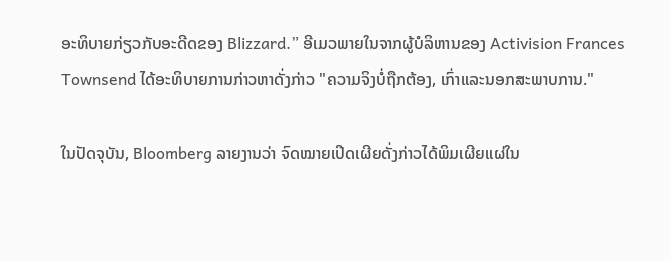ອະທິບາຍກ່ຽວກັບອະດີດຂອງ Blizzard.” ອີເມວພາຍໃນຈາກຜູ້ບໍລິຫານຂອງ Activision Frances Townsend ໄດ້ອະທິບາຍການກ່າວຫາດັ່ງກ່າວ "ຄວາມຈິງບໍ່ຖືກຕ້ອງ, ເກົ່າແລະນອກສະພາບການ."

ໃນປັດຈຸບັນ, Bloomberg ລາຍງານວ່າ ຈົດໝາຍເປີດເຜີຍດັ່ງກ່າວໄດ້ພິມເຜີຍແຜ່ໃນ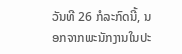ວັນທີ 26 ກໍລະກົດນີ້, ນອກຈາກພະນັກງານໃນປະ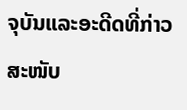ຈຸບັນແລະອະດີດທີ່ກ່າວສະໜັບ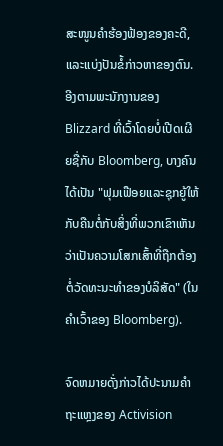ສະໜູນຄຳຮ້ອງຟ້ອງຂອງຄະດີ, ແລະແບ່ງປັນຂໍ້ກ່າວຫາຂອງຕົນ. ອີງຕາມພະນັກງານຂອງ Blizzard ທີ່ເວົ້າໂດຍບໍ່ເປີດເຜີຍຊື່ກັບ Bloomberg, ບາງຄົນໄດ້ເປັນ "ຟຸມເຟືອຍແລະຊຸກຍູ້ໃຫ້ກັບຄືນຕໍ່ກັບສິ່ງທີ່ພວກເຂົາເຫັນວ່າເປັນຄວາມໂສກເສົ້າທີ່ຖືກຕ້ອງຕໍ່ວັດທະນະທໍາຂອງບໍລິສັດ" (ໃນຄໍາເວົ້າຂອງ Bloomberg).

ຈົດຫມາຍດັ່ງກ່າວໄດ້ປະນາມຄໍາຖະແຫຼງຂອງ Activision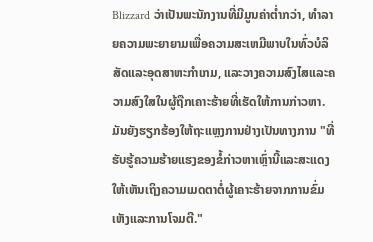Blizzard ວ່າເປັນພະນັກງານທີ່ມີມູນຄ່າຕໍ່າກວ່າ, ທໍາລາຍຄວາມພະຍາຍາມເພື່ອຄວາມສະເຫມີພາບໃນທົ່ວບໍລິສັດແລະອຸດສາຫະກໍາເກມ, ແລະວາງຄວາມສົງໄສແລະຄວາມສົງໃສໃນຜູ້ຖືກເຄາະຮ້າຍທີ່ເຮັດໃຫ້ການກ່າວຫາ. ມັນຍັງຮຽກຮ້ອງໃຫ້ຖະແຫຼງການຢ່າງເປັນທາງການ "ທີ່ຮັບຮູ້ຄວາມຮ້າຍແຮງຂອງຂໍ້ກ່າວຫາເຫຼົ່ານີ້ແລະສະແດງໃຫ້ເຫັນເຖິງຄວາມເມດຕາຕໍ່ຜູ້ເຄາະຮ້າຍຈາກການຂົ່ມເຫັງແລະການໂຈມຕີ."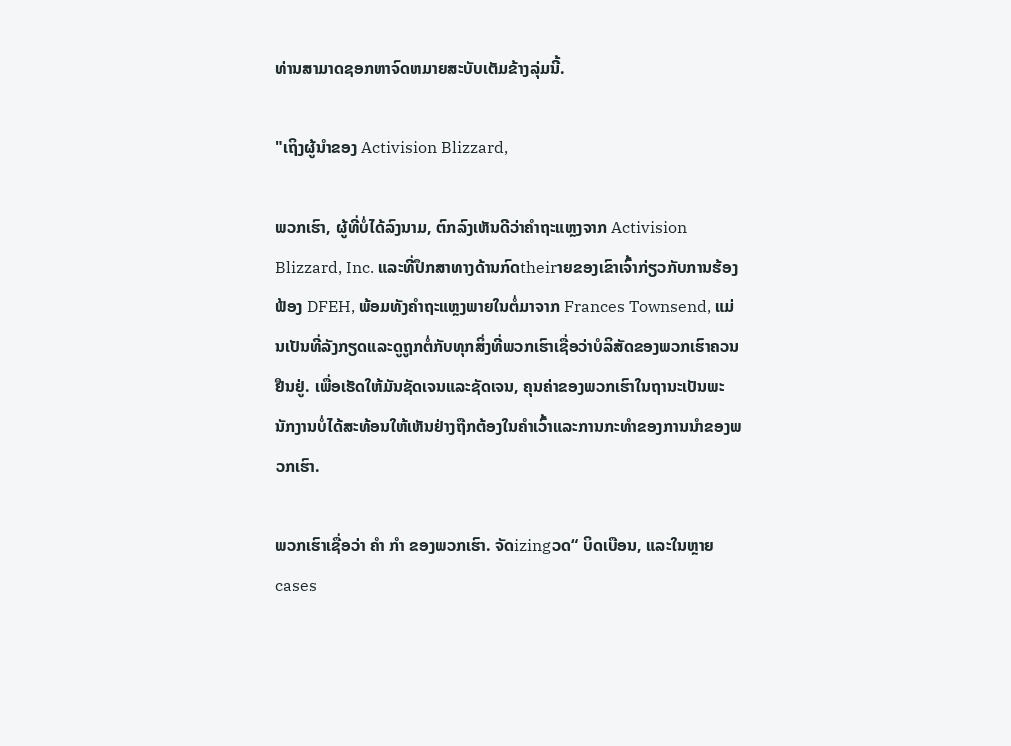ທ່ານສາມາດຊອກຫາຈົດຫມາຍສະບັບເຕັມຂ້າງລຸ່ມນີ້.

"ເຖິງຜູ້ນໍາຂອງ Activision Blizzard,

ພວກເຮົາ, ຜູ້ທີ່ບໍ່ໄດ້ລົງນາມ, ຕົກລົງເຫັນດີວ່າຄໍາຖະແຫຼງຈາກ Activision Blizzard, Inc. ແລະທີ່ປຶກສາທາງດ້ານກົດtheirາຍຂອງເຂົາເຈົ້າກ່ຽວກັບການຮ້ອງຟ້ອງ DFEH, ພ້ອມທັງຄໍາຖະແຫຼງພາຍໃນຕໍ່ມາຈາກ Frances Townsend, ແມ່ນເປັນທີ່ລັງກຽດແລະດູຖູກຕໍ່ກັບທຸກສິ່ງທີ່ພວກເຮົາເຊື່ອວ່າບໍລິສັດຂອງພວກເຮົາຄວນຢືນຢູ່. ເພື່ອເຮັດໃຫ້ມັນຊັດເຈນແລະຊັດເຈນ, ຄຸນຄ່າຂອງພວກເຮົາໃນຖານະເປັນພະນັກງານບໍ່ໄດ້ສະທ້ອນໃຫ້ເຫັນຢ່າງຖືກຕ້ອງໃນຄໍາເວົ້າແລະການກະທໍາຂອງການນໍາຂອງພວກເຮົາ.

ພວກເຮົາເຊື່ອວ່າ ຄຳ ກຳ ຂອງພວກເຮົາ. ຈັດizingວດ“ ບິດເບືອນ, ແລະໃນຫຼາຍ cases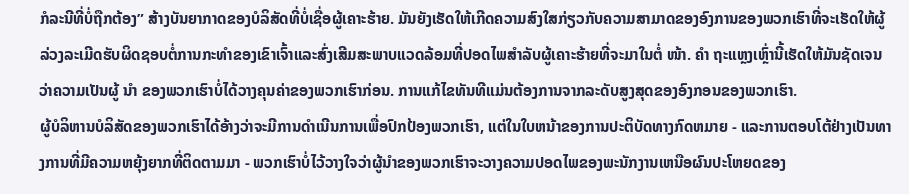ກໍລະນີທີ່ບໍ່ຖືກຕ້ອງ” ສ້າງບັນຍາກາດຂອງບໍລິສັດທີ່ບໍ່ເຊື່ອຜູ້ເຄາະຮ້າຍ. ມັນຍັງເຮັດໃຫ້ເກີດຄວາມສົງໃສກ່ຽວກັບຄວາມສາມາດຂອງອົງການຂອງພວກເຮົາທີ່ຈະເຮັດໃຫ້ຜູ້ລ່ວງລະເມີດຮັບຜິດຊອບຕໍ່ການກະທໍາຂອງເຂົາເຈົ້າແລະສົ່ງເສີມສະພາບແວດລ້ອມທີ່ປອດໄພສໍາລັບຜູ້ເຄາະຮ້າຍທີ່ຈະມາໃນຕໍ່ ໜ້າ. ຄຳ ຖະແຫຼງເຫຼົ່ານີ້ເຮັດໃຫ້ມັນຊັດເຈນວ່າຄວາມເປັນຜູ້ ນຳ ຂອງພວກເຮົາບໍ່ໄດ້ວາງຄຸນຄ່າຂອງພວກເຮົາກ່ອນ. ການແກ້ໄຂທັນທີແມ່ນຕ້ອງການຈາກລະດັບສູງສຸດຂອງອົງກອນຂອງພວກເຮົາ.
ຜູ້ບໍລິຫານບໍລິສັດຂອງພວກເຮົາໄດ້ອ້າງວ່າຈະມີການດໍາເນີນການເພື່ອປົກປ້ອງພວກເຮົາ, ແຕ່ໃນໃບຫນ້າຂອງການປະຕິບັດທາງກົດຫມາຍ - ແລະການຕອບໂຕ້ຢ່າງເປັນທາງການທີ່ມີຄວາມຫຍຸ້ງຍາກທີ່ຕິດຕາມມາ - ພວກເຮົາບໍ່ໄວ້ວາງໃຈວ່າຜູ້ນໍາຂອງພວກເຮົາຈະວາງຄວາມປອດໄພຂອງພະນັກງານເຫນືອຜົນປະໂຫຍດຂອງ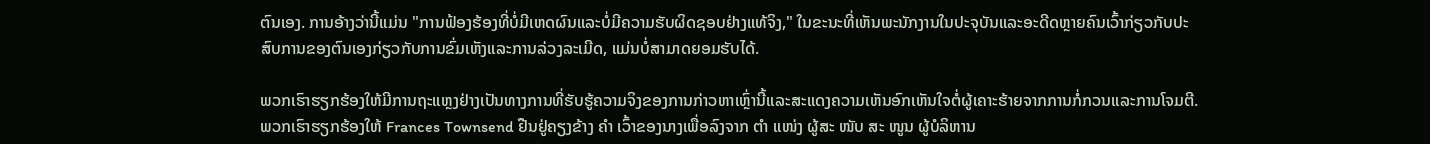ຕົນເອງ. ການອ້າງວ່ານີ້ແມ່ນ "ການຟ້ອງຮ້ອງທີ່ບໍ່ມີເຫດຜົນແລະບໍ່ມີຄວາມຮັບຜິດຊອບຢ່າງແທ້ຈິງ," ໃນຂະນະທີ່ເຫັນພະນັກງານໃນປະຈຸບັນແລະອະດີດຫຼາຍຄົນເວົ້າກ່ຽວກັບປະສົບການຂອງຕົນເອງກ່ຽວກັບການຂົ່ມເຫັງແລະການລ່ວງລະເມີດ, ແມ່ນບໍ່ສາມາດຍອມຮັບໄດ້.

ພວກເຮົາຮຽກຮ້ອງໃຫ້ມີການຖະແຫຼງຢ່າງເປັນທາງການທີ່ຮັບຮູ້ຄວາມຈິງຂອງການກ່າວຫາເຫຼົ່ານີ້ແລະສະແດງຄວາມເຫັນອົກເຫັນໃຈຕໍ່ຜູ້ເຄາະຮ້າຍຈາກການກໍ່ກວນແລະການໂຈມຕີ. ພວກເຮົາຮຽກຮ້ອງໃຫ້ Frances Townsend ຢືນຢູ່ຄຽງຂ້າງ ຄຳ ເວົ້າຂອງນາງເພື່ອລົງຈາກ ຕຳ ແໜ່ງ ຜູ້ສະ ໜັບ ສະ ໜູນ ຜູ້ບໍລິຫານ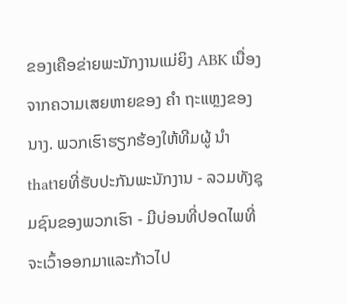ຂອງເຄືອຂ່າຍພະນັກງານແມ່ຍິງ ABK ເນື່ອງຈາກຄວາມເສຍຫາຍຂອງ ຄຳ ຖະແຫຼງຂອງນາງ. ພວກເຮົາຮຽກຮ້ອງໃຫ້ທີມຜູ້ ນຳ thatາຍທີ່ຮັບປະກັນພະນັກງານ - ລວມທັງຊຸມຊົນຂອງພວກເຮົາ - ມີບ່ອນທີ່ປອດໄພທີ່ຈະເວົ້າອອກມາແລະກ້າວໄປ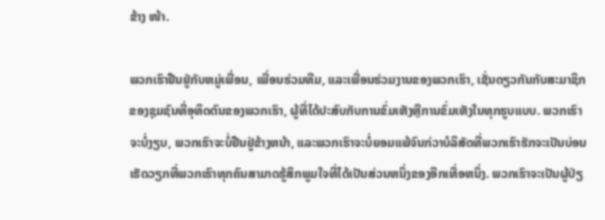ຂ້າງ ໜ້າ.

ພວກເຮົາຢືນຢູ່ກັບຫມູ່ເພື່ອນ, ເພື່ອນຮ່ວມທີມ, ແລະເພື່ອນຮ່ວມງານຂອງພວກເຮົາ, ເຊັ່ນດຽວກັນກັບສະມາຊິກຂອງຊຸມຊົນທີ່ອຸທິດຕົນຂອງພວກເຮົາ, ຜູ້ທີ່ໄດ້ປະສົບກັບການຂົ່ມເຫັງຫຼືການຂົ່ມເຫັງໃນທຸກຮູບແບບ. ພວກເຮົາຈະບໍ່ງຽບ, ພວກເຮົາຈະບໍ່ຢືນຢູ່ຂ້າງຫນ້າ, ແລະພວກເຮົາຈະບໍ່ຍອມແພ້ຈົນກ່ວາບໍລິສັດທີ່ພວກເຮົາຮັກຈະເປັນບ່ອນເຮັດວຽກທີ່ພວກເຮົາທຸກຄົນສາມາດຮູ້ສຶກພູມໃຈທີ່ໄດ້ເປັນສ່ວນຫນຶ່ງຂອງອີກເທື່ອຫນຶ່ງ. ພວກເຮົາຈະເປັນຜູ້ປ່ຽ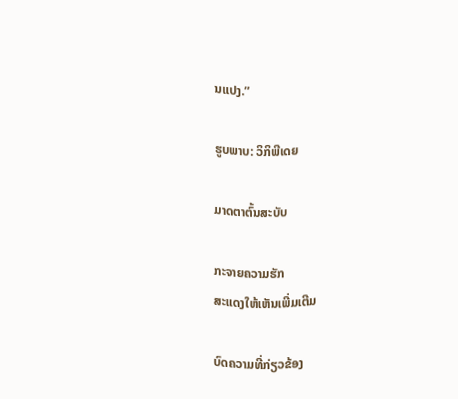ນແປງ.”

ຮູບພາບ: ວິກິພີເດຍ

ມາດຕາຕົ້ນສະບັບ

ກະຈາຍຄວາມຮັກ
ສະແດງໃຫ້ເຫັນເພີ່ມເຕີມ

ບົດຄວາມທີ່ກ່ຽວຂ້ອງ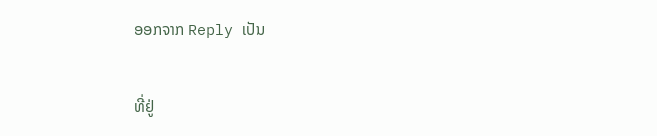ອອກຈາກ Reply ເປັນ

ທີ່ຢູ່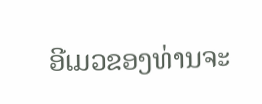ອີເມວຂອງທ່ານຈະ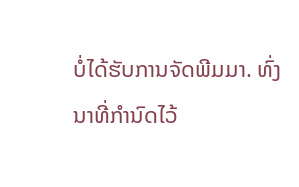ບໍ່ໄດ້ຮັບການຈັດພີມມາ. ທົ່ງນາທີ່ກໍານົດໄວ້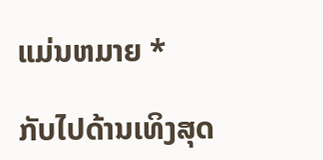ແມ່ນຫມາຍ *

ກັບໄປດ້ານເທິງສຸດ